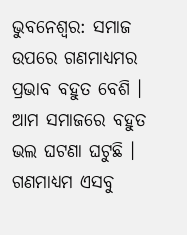ଭୁବନେଶ୍ୱର: ସମାଜ ଉପରେ ଗଣମାଧ୍ୟମର ପ୍ରଭାବ ବହୁତ ବେଶି । ଆମ ସମାଜରେ ବହୁତ ଭଲ ଘଟଣା ଘଟୁଛି । ଗଣମାଧ୍ୟମ ଏସବୁ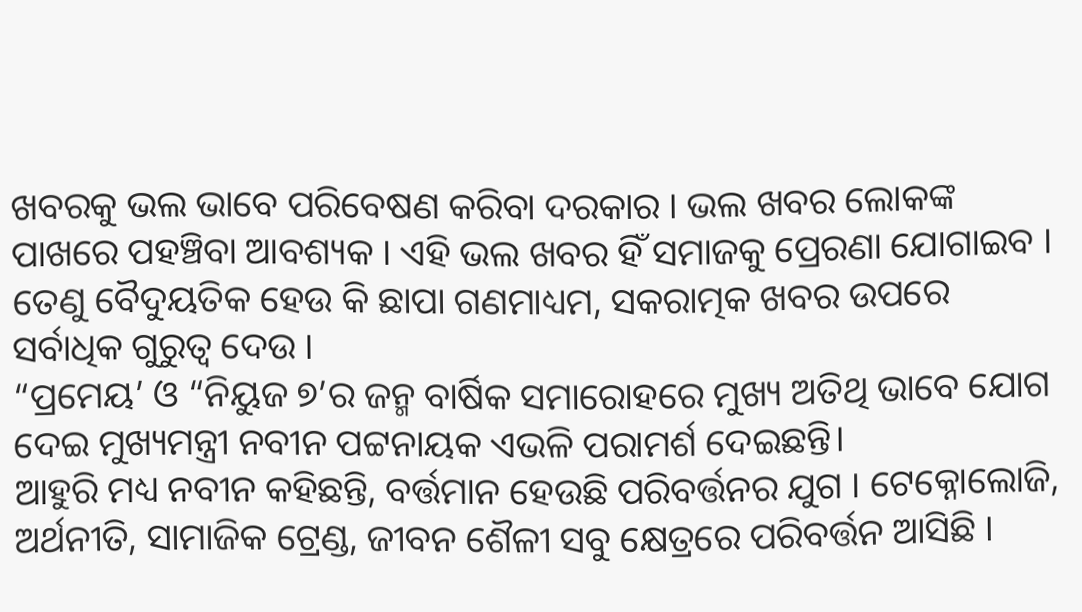ଖବରକୁ ଭଲ ଭାବେ ପରିବେଷଣ କରିବା ଦରକାର । ଭଲ ଖବର ଲୋକଙ୍କ ପାଖରେ ପହଞ୍ଚିବା ଆବଶ୍ୟକ । ଏହି ଭଲ ଖବର ହିଁ ସମାଜକୁ ପ୍ରେରଣା ଯୋଗାଇବ । ତେଣୁ ବୈଦୁୟତିକ ହେଉ କି ଛାପା ଗଣମାଧ୍ୟମ, ସକରାତ୍ମକ ଖବର ଉପରେ ସର୍ବାଧିକ ଗୁରୁତ୍ୱ ଦେଉ ।
“ପ୍ରମେୟ’ ଓ “ନିୟୁଜ ୭’ର ଜନ୍ମ ବାର୍ଷିକ ସମାରୋହରେ ମୁଖ୍ୟ ଅତିଥି ଭାବେ ଯୋଗ ଦେଇ ମୁଖ୍ୟମନ୍ତ୍ରୀ ନବୀନ ପଟ୍ଟନାୟକ ଏଭଳି ପରାମର୍ଶ ଦେଇଛନ୍ତି।
ଆହୁରି ମଧ୍ୟ ନବୀନ କହିଛନ୍ତି, ବର୍ତ୍ତମାନ ହେଉଛି ପରିବର୍ତ୍ତନର ଯୁଗ । ଟେକ୍ନୋଲୋଜି, ଅର୍ଥନୀତି, ସାମାଜିକ ଟ୍ରେଣ୍ଡ, ଜୀବନ ଶୈଳୀ ସବୁ କ୍ଷେତ୍ରରେ ପରିବର୍ତ୍ତନ ଆସିଛି ।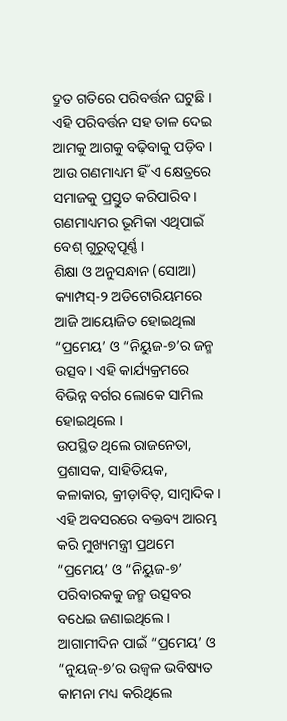ଦ୍ରୁତ ଗତିରେ ପରିବର୍ତ୍ତନ ଘଟୁଛି । ଏହି ପରିବର୍ତ୍ତନ ସହ ତାଳ ଦେଇ ଆମକୁ ଆଗକୁ ବଢ଼ିବାକୁ ପଡ଼ିବ । ଆଉ ଗଣମାଧ୍ୟମ ହିଁ ଏ କ୍ଷେତ୍ରରେ ସମାଜକୁ ପ୍ରସ୍ତୁତ କରିପାରିବ । ଗଣମାଧ୍ୟମର ଭୂମିକା ଏଥିପାଇଁ ବେଶ୍ ଗୁରୁତ୍ୱପୂର୍ଣ୍ଣ ।
ଶିକ୍ଷା ଓ ଅନୁସନ୍ଧାନ (ସୋଆ) କ୍ୟାମ୍ପସ୍-୨ ଅଡିଟୋରିୟମରେ ଆଜି ଆୟୋଜିତ ହୋଇଥିଲା “ପ୍ରମେୟ’ ଓ “ନିୟୁଜ-୭’ର ଜନ୍ମ ଉତ୍ସବ । ଏହି କାର୍ଯ୍ୟକ୍ରମରେ ବିଭିନ୍ନ ବର୍ଗର ଲୋକେ ସାମିଲ ହୋଇଥିଲେ ।
ଉପସ୍ଥିତ ଥିଲେ ରାଜନେତା, ପ୍ରଶାସକ, ସାହିତିୟକ, କଳାକାର, କ୍ରୀଡ଼ାବିତ୍, ସାମ୍ବାଦିକ ।
ଏହି ଅବସରରେ ବକ୍ତବ୍ୟ ଆରମ୍ଭ କରି ମୁଖ୍ୟମନ୍ତ୍ରୀ ପ୍ରଥମେ “ପ୍ରମେୟ’ ଓ “ନିୟୁଜ-୭’ ପରିବାରକକୁ ଜନ୍ମ ଉତ୍ସବର ବଧେଇ ଜଣାଇଥିଲେ । ଆଗାମୀଦିନ ପାଇଁ “ପ୍ରମେୟ’ ଓ “ନୁୟଜ୍-୭’ର ଉଜ୍ୱଳ ଭବିଷ୍ୟତ କାମନା ମଧ୍ୟ କରିଥିଲେ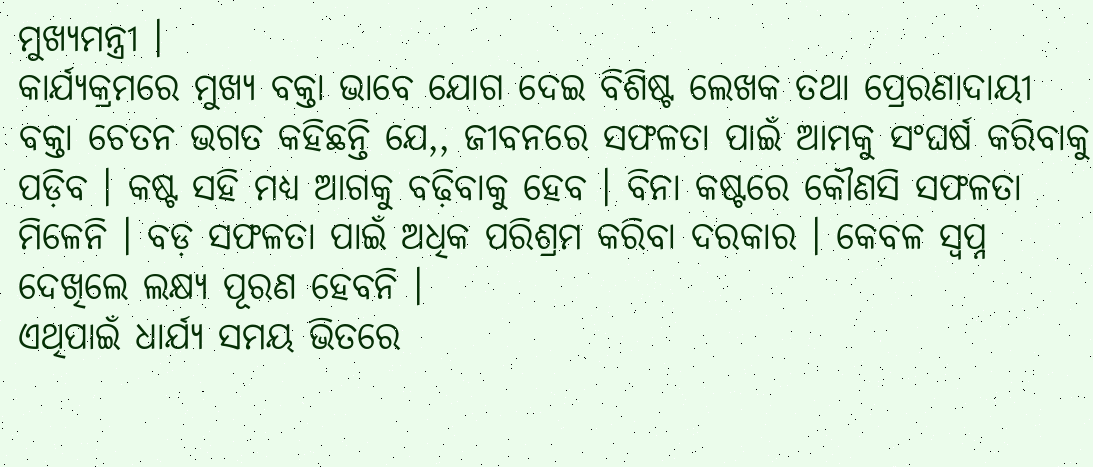ମୁଖ୍ୟମନ୍ତ୍ରୀ ।
କାର୍ଯ୍ୟକ୍ରମରେ ମୁଖ୍ୟ ବକ୍ତା ଭାବେ ଯୋଗ ଦେଇ ବିଶିଷ୍ଟ ଲେଖକ ତଥା ପ୍ରେରଣାଦାୟୀ ବକ୍ତା ଚେତନ ଭଗତ କହିଛନ୍ତି ଯେ,, ଜୀବନରେ ସଫଳତା ପାଇଁ ଆମକୁ ସଂଘର୍ଷ କରିବାକୁ ପଡ଼ିବ । କଷ୍ଟ ସହି ମଧ୍ୟ ଆଗକୁ ବଢ଼ିବାକୁ ହେବ । ବିନା କଷ୍ଟରେ କୌଣସି ସଫଳତା ମିଳେନି । ବଡ଼ ସଫଳତା ପାଇଁ ଅଧିକ ପରିଶ୍ରମ କରିବା ଦରକାର । କେବଳ ସ୍ବପ୍ନ ଦେଖିଲେ ଲକ୍ଷ୍ୟ ପୂରଣ ହେବନି ।
ଏଥିପାଇଁ ଧାର୍ଯ୍ୟ ସମୟ ଭିତରେ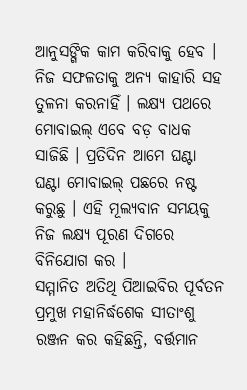ଆନୁସଙ୍ଗିକ କାମ କରିବାକୁ ହେବ । ନିଜ ସଫଳତାକୁ ଅନ୍ୟ କାହାରି ସହ ତୁଳନା କରନାହିଁ । ଲକ୍ଷ୍ୟ ପଥରେ ମୋବାଇଲ୍ ଏବେ ବଡ଼ ବାଧକ ସାଜିଛି । ପ୍ରତିଦିନ ଆମେ ଘଣ୍ଟା ଘଣ୍ଟା ମୋବାଇଲ୍ ପଛରେ ନଷ୍ଟ କରୁଛୁ । ଏହି ମୂଲ୍ୟବାନ ସମୟକୁ ନିଜ ଲକ୍ଷ୍ୟ ପୂରଣ ଦିଗରେ ବିନିଯୋଗ କର ।
ସମ୍ମାନିତ ଅତିଥି ପିଆଇବିର ପୂର୍ବତନ ପ୍ରମୁଖ ମହାନିର୍ଦ୍ଧଶେକ ସୀତାଂଶୁ ରଞ୍ଜନ କର କହିଛନ୍ତି, ବର୍ତ୍ତମାନ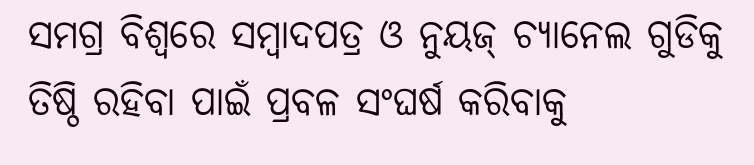ସମଗ୍ର ବିଶ୍ୱରେ ସମ୍ବାଦପତ୍ର ଓ ନୁୟଜ୍ ଚ୍ୟାନେଲ ଗୁଡିକୁ ତିଷ୍ଠି ରହିବା ପାଇଁ ପ୍ରବଳ ସଂଘର୍ଷ କରିବାକୁ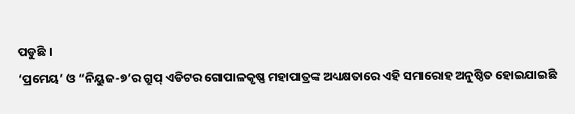ପଡୁଛି ।
‘ପ୍ରମେୟ’ ଓ “ନିୟୁଜ-୭’ର ଗ୍ରୁପ୍ ଏଡିଟର ଗୋପାଳକୃଷ୍ଣ ମହାପାତ୍ରଙ୍କ ଅଧ୍ୟକ୍ଷତାରେ ଏହି ସମାରୋହ ଅନୁଷ୍ଠିତ ହୋଇଯାଇଛି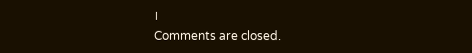।
Comments are closed.